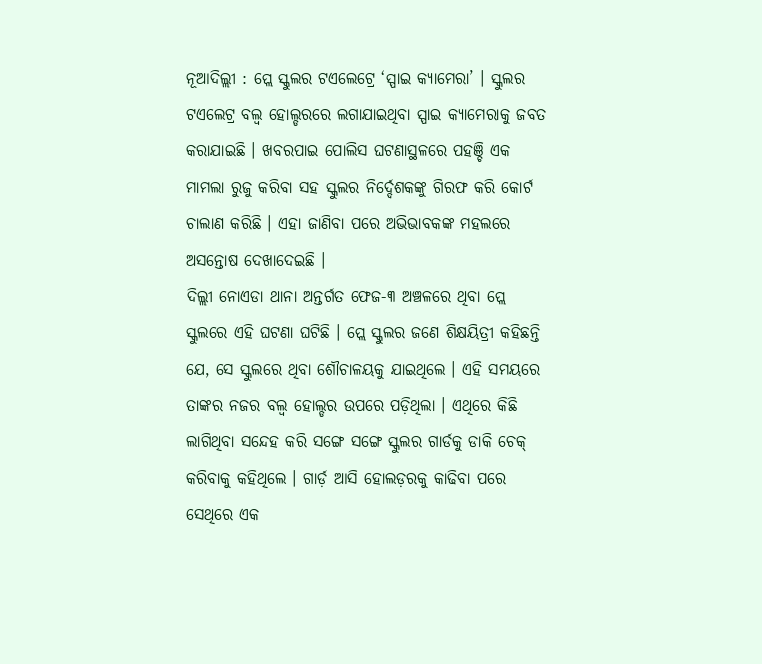ନୂଆଦିଲ୍ଲୀ : ପ୍ଲେ ସ୍କୁଲର ଟଏଲେଟ୍ରେ ‘ସ୍ପାଇ କ୍ୟାମେରା’ । ସ୍କୁଲର ଟଏଲେଟ୍ର ବଲ୍ବ ହୋଲ୍ଡରରେ ଲଗାଯାଇଥିବା ସ୍ପାଇ କ୍ୟାମେରାକୁ ଜବତ କରାଯାଇଛି । ଖବରପାଇ ପୋଲିସ ଘଟଣାସ୍ଥଳରେ ପହଞ୍ଚି ଏକ ମାମଲା ରୁଜୁ କରିବା ସହ ସ୍କୁଲର ନିର୍ଦ୍ଦେଶକଙ୍କୁ ଗିରଫ କରି କୋର୍ଟ ଚାଲାଣ କରିଛି । ଏହା ଜାଣିବା ପରେ ଅଭିଭାବକଙ୍କ ମହଲରେ ଅସନ୍ତୋଷ ଦେଖାଦେଇଛି ।
ଦିଲ୍ଲୀ ନୋଏଡା ଥାନା ଅନ୍ତର୍ଗତ ଫେଜ-୩ ଅଞ୍ଚଳରେ ଥିବା ପ୍ଲେ ସ୍କୁଲରେ ଏହି ଘଟଣା ଘଟିଛି । ପ୍ଲେ ସ୍କୁଲର ଜଣେ ଶିକ୍ଷୟିତ୍ରୀ କହିଛନ୍ତି ଯେ, ସେ ସ୍କୁଲରେ ଥିବା ଶୌଚାଳୟକୁ ଯାଇଥିଲେ । ଏହି ସମୟରେ ତାଙ୍କର ନଜର ବଲ୍ବ ହୋଲ୍ଡର ଉପରେ ପଡ଼ିଥିଲା । ଏଥିରେ କିଛି ଲାଗିଥିବା ସନ୍ଦେହ କରି ସଙ୍ଗେ ସଙ୍ଗେ ସ୍କୁଲର ଗାର୍ଡକୁ ଡାକି ଚେକ୍ କରିବାକୁ କହିଥିଲେ । ଗାର୍ଡ଼ ଆସି ହୋଲଡ଼ରକୁ କାଢିବା ପରେ ସେଥିରେ ଏକ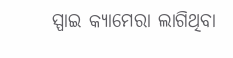ସ୍ପାଇ କ୍ୟାମେରା ଲାଗିଥିବା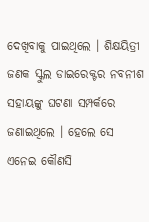ଦେଖିବାକୁ ପାଇଥିଲେ । ଶିକ୍ଷୟିତ୍ରୀ ଜଣକ ସ୍କୁଲ ଡାଇରେକ୍ଟର ନବନୀଶ ସହାୟଙ୍କୁ ଘଟଣା ସମ୍ପର୍କରେ ଜଣାଇଥିଲେ । ହେଲେ ସେ ଏନେଇ କୌଣସି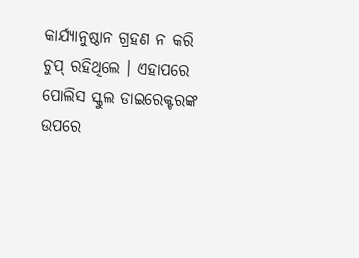କାର୍ଯ୍ୟାନୁଷ୍ଠାନ ଗ୍ରହଣ ନ କରି ଚୁପ୍ ରହିଥିଲେ । ଏହାପରେ ପୋଲିସ ସ୍କୁଲ ଡାଇରେକ୍ଟରଙ୍କ ଉପରେ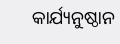କାର୍ଯ୍ୟନୁଷ୍ଠାନ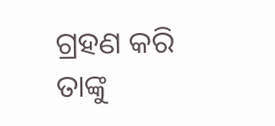ଗ୍ରହଣ କରି ତାଙ୍କୁ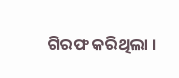ଗିରଫ କରିଥିଲା ।